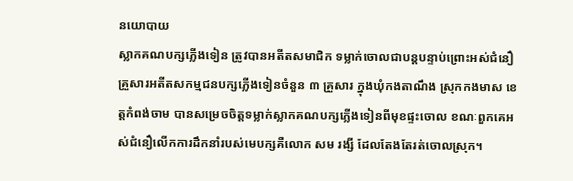នយោបាយ
ស្លាកគណបក្សភ្លើងទៀន ត្រូវបានអតីតសមាជិក ទម្លាក់ចោលជាបន្តបន្ទាប់ព្រោះអស់ជំនឿ
គ្រួសារអតីតសកម្មជនបក្សភ្លេីងទៀនចំនួន ៣ គ្រួសារ ក្នុងឃុំកងតាណឹង ស្រុកកងមាស ខេត្តកំពង់ចាម បានសម្រេចចិត្តទម្លាក់ស្លាកគណបក្សភ្លេីងទៀនពីមុខផ្ទះចោល ខណៈពួកគេអស់ជំនឿលេីកការដឹកនាំរបស់មេបក្សគឺលោក សម រង្សី ដែលតែងតែរត់ចោលស្រុក។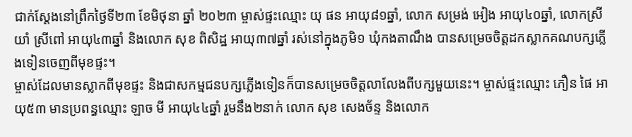ជាក់ស្ដែងនៅព្រឹកថ្ងៃទី២៣ ខែមិថុនា ឆ្នាំ ២០២៣ ម្ចាស់ផ្ទះឈ្មោះ យុ ផន អាយុ៨១ឆ្នាំ, លោក សម្រង់ អៀង អាយុ៤០ឆ្នាំ, លោកស្រី យាំ ស្រីពៅ អាយុ៤៣ឆ្នាំ និងលោក សុខ ពិសិដ្ឋ អាយុ៣៧ឆ្នាំ រស់នៅក្នុងភូមិ១ ឃុំកងតាណឹង បានសម្រេចចិត្តដកស្លាកគណបក្សភ្លេីងទៀនចេញពីមុខផ្ទះ។
ម្ចាស់ដែលមានស្លាកពីមុខផ្ទះ និងជាសកម្មជនបក្សភ្លេីងទៀនក៏បានសម្រេចចិត្តលាលែងពីបក្សមួយនេះ។ ម្ចាស់ផ្ទះឈ្មោះ ភឿន ផៃ អាយុ៥៣ មានប្រពន្ធឈ្មោះ ឡាច មី អាយុ៤៤ឆ្នាំ រួមនឹង២នាក់ លោក សុខ សេងច័ន្ទ និងលោក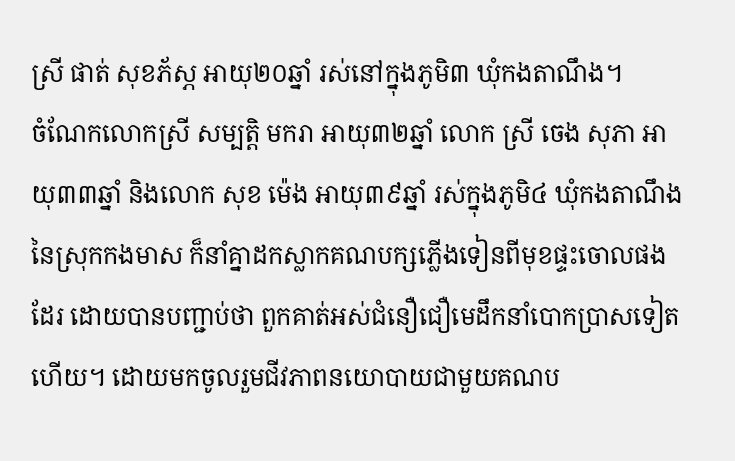ស្រី ផាត់ សុខភ័ស្ភ អាយុ២០ឆ្នាំ រស់នៅក្នុងភូមិ៣ ឃុំកងតាណឹង។
ចំណែកលោកស្រី សម្បត្តិ មករា អាយុ៣២ឆ្នាំ លោក ស្រី ចេង សុភា អាយុ៣៣ឆ្នាំ និងលោក សុខ ម៉េង អាយុ៣៩ឆ្នាំ រស់ក្នុងភូមិ៤ ឃុំកងតាណឹង នៃស្រុកកងមាស ក៏នាំគ្នាដកស្លាកគណបក្សភ្លេីងទៀនពីមុខផ្ទះចោលផងដែរ ដោយបានបញ្ជាប់ថា ពួកគាត់អស់ជំនឿជឿមេដឹកនាំបោកប្រាសទៀតហេីយ។ ដោយមកចូលរួមជីវភាពនយោបាយជាមួយគណប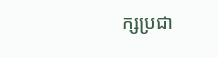ក្សប្រជា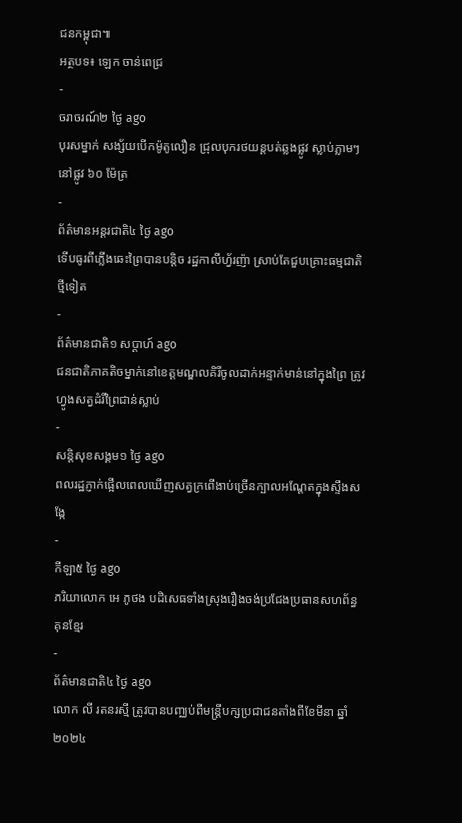ជនកម្ពុជា៕
អត្ថបទ៖ ឡេក ចាន់ពេជ្រ
-
ចរាចរណ៍២ ថ្ងៃ ago
បុរសម្នាក់ សង្ស័យបើកម៉ូតូលឿន ជ្រុលបុករថយន្តបត់ឆ្លងផ្លូវ ស្លាប់ភ្លាមៗ នៅផ្លូវ ៦០ ម៉ែត្រ
-
ព័ត៌មានអន្ដរជាតិ៤ ថ្ងៃ ago
ទើបធូរពីភ្លើងឆេះព្រៃបានបន្តិច រដ្ឋកាលីហ្វ័រញ៉ា ស្រាប់តែជួបគ្រោះធម្មជាតិថ្មីទៀត
-
ព័ត៌មានជាតិ១ សប្តាហ៍ ago
ជនជាតិភាគតិចម្នាក់នៅខេត្តមណ្ឌលគិរីចូលដាក់អន្ទាក់មាន់នៅក្នុងព្រៃ ត្រូវហ្វូងសត្វដំរីព្រៃជាន់ស្លាប់
-
សន្តិសុខសង្គម១ ថ្ងៃ ago
ពលរដ្ឋភ្ញាក់ផ្អើលពេលឃើញសត្វក្រពើងាប់ច្រើនក្បាលអណ្ដែតក្នុងស្ទឹងសង្កែ
-
កីឡា៥ ថ្ងៃ ago
ភរិយាលោក អេ ភូថង បដិសេធទាំងស្រុងរឿងចង់ប្រជែងប្រធានសហព័ន្ធគុនខ្មែរ
-
ព័ត៌មានជាតិ៤ ថ្ងៃ ago
លោក លី រតនរស្មី ត្រូវបានបញ្ឈប់ពីមន្ត្រីបក្សប្រជាជនតាំងពីខែមីនា ឆ្នាំ២០២៤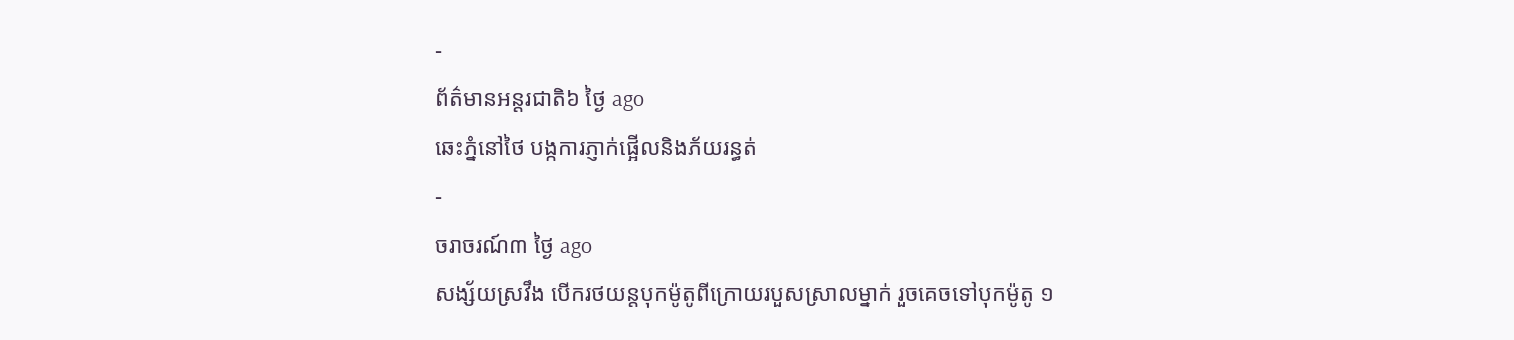-
ព័ត៌មានអន្ដរជាតិ៦ ថ្ងៃ ago
ឆេះភ្នំនៅថៃ បង្កការភ្ញាក់ផ្អើលនិងភ័យរន្ធត់
-
ចរាចរណ៍៣ ថ្ងៃ ago
សង្ស័យស្រវឹង បើករថយន្តបុកម៉ូតូពីក្រោយរបួសស្រាលម្នាក់ រួចគេចទៅបុកម៉ូតូ ១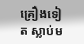គ្រឿងទៀត ស្លាប់ម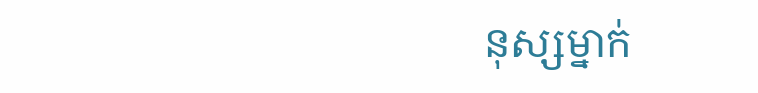នុស្សម្នាក់